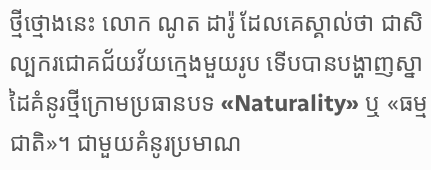ថ្មីថ្មោងនេះ លោក ណូត ដារ៉ូ ដែលគេស្គាល់ថា ជាសិល្បករជោគជ័យវ័យក្មេងមួយរូប ទើបបានបង្ហាញស្នាដៃគំនូរថ្មីក្រោមប្រធានបទ «Naturality» ឬ «ធម្មជាតិ»។ ជាមួយគំនូរប្រមាណ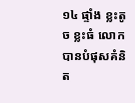១៤ ផ្ទាំង ខ្លះតូច ខ្លះធំ លោកបានបំផុសគំនិត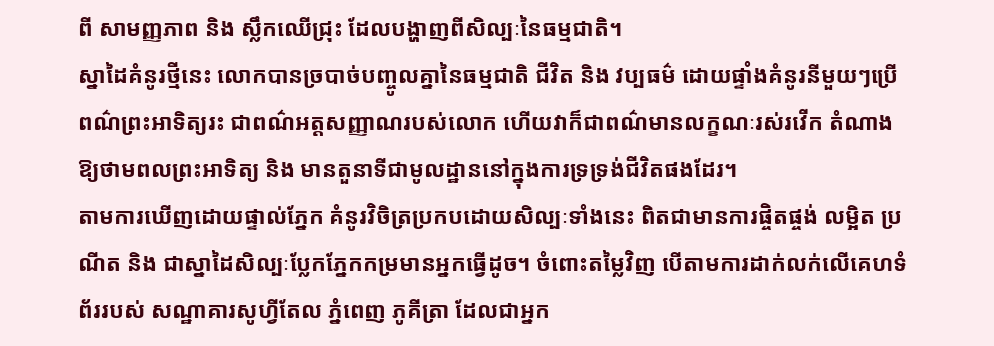ពី សាមញ្ញភាព និង ស្លឹកឈើជ្រុះ ដែលបង្ហាញពីសិល្បៈនៃធម្មជាតិ។
ស្នាដៃគំនូរថ្មីនេះ លោកបានច្របាច់បញ្ចូលគ្នានៃធម្មជាតិ ជីវិត និង វប្បធម៌ ដោយផ្ទាំងគំនូរនីមួយៗប្រើពណ៌ព្រះអាទិត្យរះ ជាពណ៌អត្តសញ្ញាណរបស់លោក ហើយវាក៏ជាពណ៌មានលក្ខណៈរស់រវើក តំណាងឱ្យថាមពលព្រះអាទិត្យ និង មានតួនាទីជាមូលដ្ឋាននៅក្នុងការទ្រទ្រង់ជីវិតផងដែរ។
តាមការឃើញដោយផ្ទាល់ភ្នែក គំនូរវិចិត្រប្រកបដោយសិល្បៈទាំងនេះ ពិតជាមានការផ្ចិតផ្ចង់ លម្អិត ប្រណីត និង ជាស្នាដៃសិល្បៈប្លែកភ្នែកកម្រមានអ្នកធ្វើដូច។ ចំពោះតម្លៃវិញ បើតាមការដាក់លក់លើគេហទំព័ររបស់ សណ្ឋាគារសូហ្វីតែល ភ្នំពេញ ភូគីត្រា ដែលជាអ្នក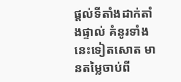ផ្តល់ទីតាំងដាក់តាំងផ្ទាល់ គំនូរទាំងនេះទៀតសោត មានតម្លៃចាប់ពី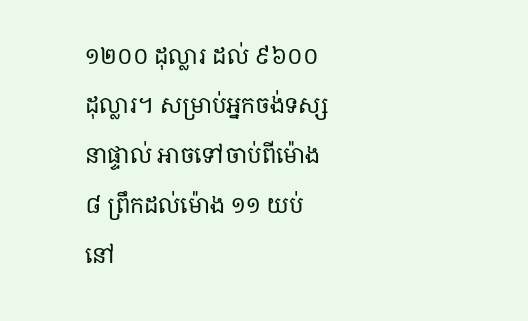១២០០ ដុល្លារ ដល់ ៩៦០០ ដុល្លារ។ សម្រាប់អ្នកចង់ទស្សនាផ្ទាល់ អាចទៅចាប់ពីម៉ោង ៨ ព្រឹកដល់ម៉ោង ១១ យប់ នៅ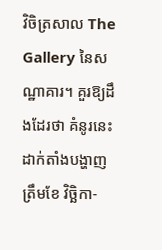វិចិត្រសាល The Gallery នៃសណ្ឋាគារ។ គួរឱ្យដឹងដែរថា គំនូរនេះដាក់តាំងបង្ហាញត្រឹមខែ វិច្ឆិកា-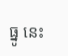ធ្នូ នេះ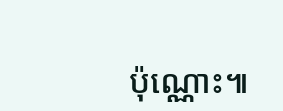ប៉ុណ្ណោះ៕